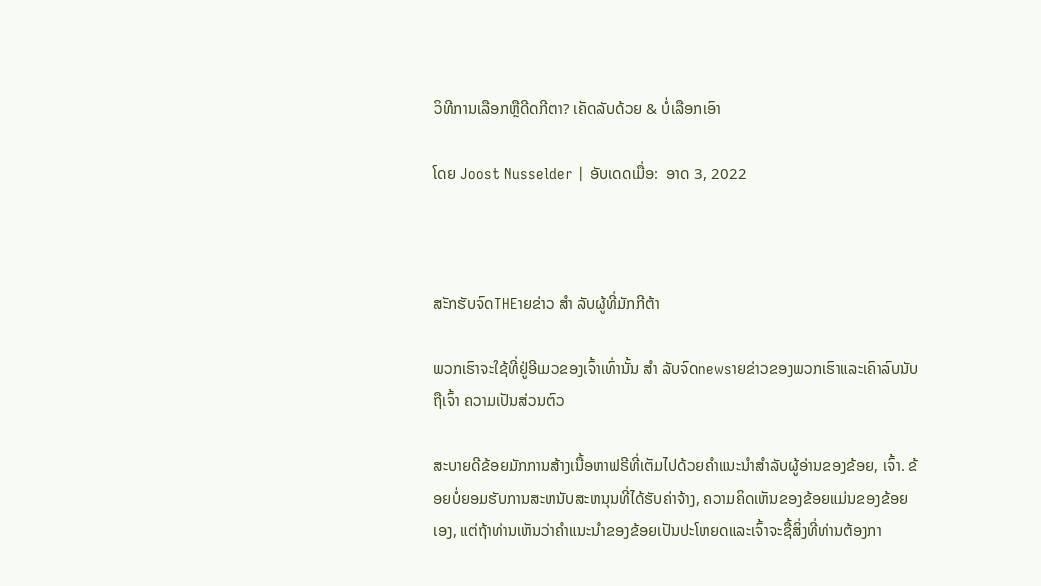ວິທີການເລືອກຫຼືດີດກີຕາ? ເຄັດລັບດ້ວຍ & ບໍ່ເລືອກເອົາ

ໂດຍ Joost Nusselder | ອັບເດດເມື່ອ:  ອາດ 3, 2022



ສະັກຮັບຈົດTHEາຍຂ່າວ ສຳ ລັບຜູ້ທີ່ມັກກີຕ້າ

ພວກເຮົາຈະໃຊ້ທີ່ຢູ່ອີເມວຂອງເຈົ້າເທົ່ານັ້ນ ສຳ ລັບຈົດnewsາຍຂ່າວຂອງພວກເຮົາແລະເຄົາລົບນັບຖືເຈົ້າ ຄວາມເປັນສ່ວນຕົວ

ສະບາຍດີຂ້ອຍມັກການສ້າງເນື້ອຫາຟຣີທີ່ເຕັມໄປດ້ວຍຄໍາແນະນໍາສໍາລັບຜູ້ອ່ານຂອງຂ້ອຍ, ເຈົ້າ. ຂ້ອຍບໍ່ຍອມຮັບການສະຫນັບສະຫນຸນທີ່ໄດ້ຮັບຄ່າຈ້າງ, ຄວາມຄິດເຫັນຂອງຂ້ອຍແມ່ນຂອງຂ້ອຍເອງ, ແຕ່ຖ້າທ່ານເຫັນວ່າຄໍາແນະນໍາຂອງຂ້ອຍເປັນປະໂຫຍດແລະເຈົ້າຈະຊື້ສິ່ງທີ່ທ່ານຕ້ອງກາ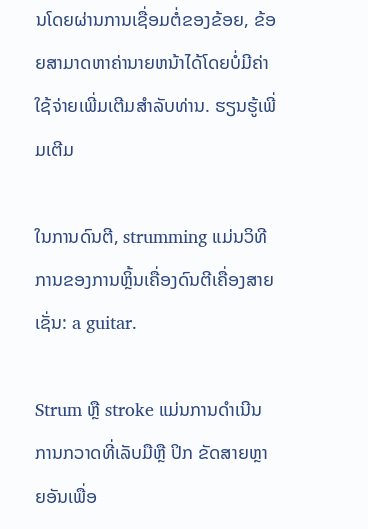ນໂດຍຜ່ານການເຊື່ອມຕໍ່ຂອງຂ້ອຍ, ຂ້ອຍສາມາດຫາຄ່ານາຍຫນ້າໄດ້ໂດຍບໍ່ມີຄ່າໃຊ້ຈ່າຍເພີ່ມເຕີມສໍາລັບທ່ານ. ຮຽນຮູ້ເພີ່ມເຕີມ

ໃນການດົນຕີ, strumming ແມ່ນວິທີການຂອງການຫຼິ້ນເຄື່ອງດົນຕີເຄື່ອງສາຍເຊັ່ນ: a guitar.

Strum ຫຼື stroke ແມ່ນການດໍາເນີນການກວາດທີ່ເລັບມືຫຼື ປິກ ຂັດສາຍຫຼາຍອັນເພື່ອ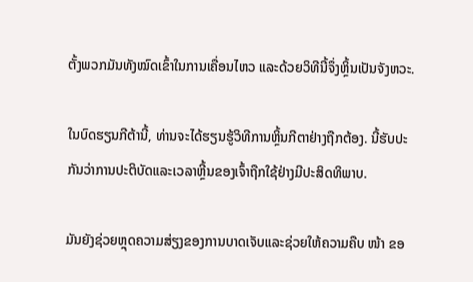ຕັ້ງພວກມັນທັງໝົດເຂົ້າໃນການເຄື່ອນໄຫວ ແລະດ້ວຍວິທີນີ້ຈຶ່ງຫຼິ້ນເປັນຈັງຫວະ.

ໃນບົດຮຽນກີຕ້ານີ້, ທ່ານຈະໄດ້ຮຽນຮູ້ວິທີການຫຼິ້ນກີຕາຢ່າງຖືກຕ້ອງ. ນີ້ຮັບປະກັນວ່າການປະຕິບັດແລະເວລາຫຼີ້ນຂອງເຈົ້າຖືກໃຊ້ຢ່າງມີປະສິດທິພາບ.

ມັນຍັງຊ່ວຍຫຼຸດຄວາມສ່ຽງຂອງການບາດເຈັບແລະຊ່ວຍໃຫ້ຄວາມຄືບ ໜ້າ ຂອ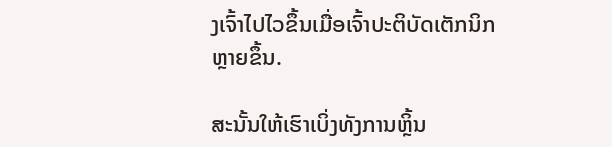ງເຈົ້າໄປໄວຂຶ້ນເມື່ອເຈົ້າປະຕິບັດເຕັກນິກຫຼາຍຂຶ້ນ.

ສະນັ້ນໃຫ້ເຮົາເບິ່ງທັງການຫຼິ້ນ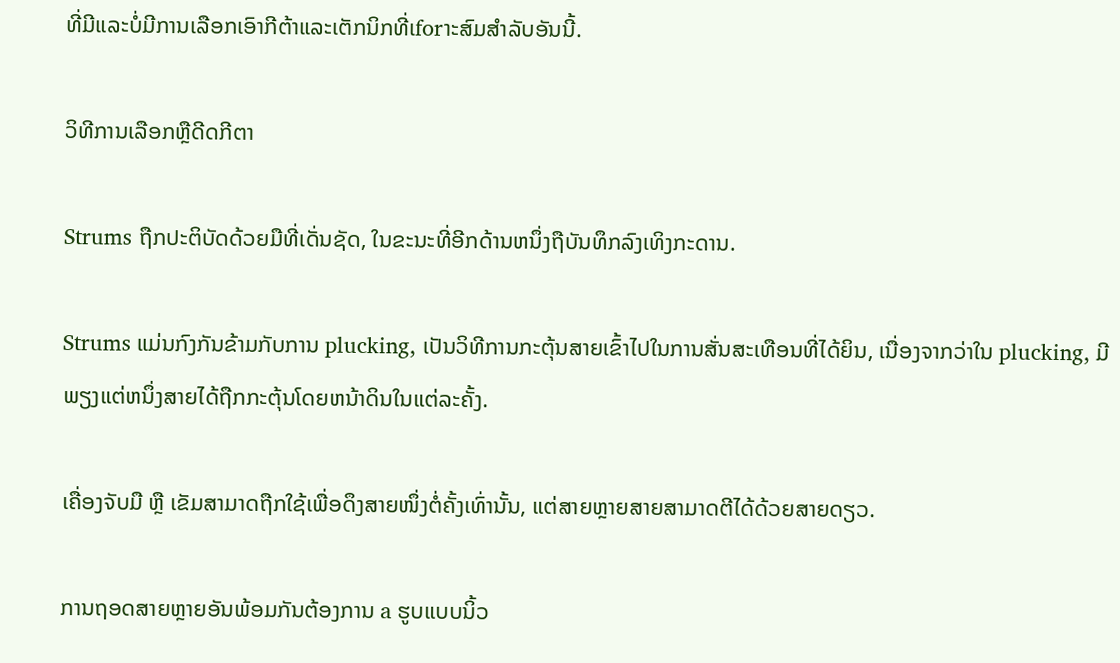ທີ່ມີແລະບໍ່ມີການເລືອກເອົາກີຕ້າແລະເຕັກນິກທີ່ເforາະສົມສໍາລັບອັນນີ້.

ວິທີການເລືອກຫຼືດີດກີຕາ

Strums ຖືກປະຕິບັດດ້ວຍມືທີ່ເດັ່ນຊັດ, ໃນຂະນະທີ່ອີກດ້ານຫນຶ່ງຖືບັນທຶກລົງເທິງກະດານ.

Strums ແມ່ນກົງກັນຂ້າມກັບການ plucking, ເປັນວິທີການກະຕຸ້ນສາຍເຂົ້າໄປໃນການສັ່ນສະເທືອນທີ່ໄດ້ຍິນ, ເນື່ອງຈາກວ່າໃນ plucking, ມີພຽງແຕ່ຫນຶ່ງສາຍໄດ້ຖືກກະຕຸ້ນໂດຍຫນ້າດິນໃນແຕ່ລະຄັ້ງ.

ເຄື່ອງຈັບມື ຫຼື ເຂັມສາມາດຖືກໃຊ້ເພື່ອດຶງສາຍໜຶ່ງຕໍ່ຄັ້ງເທົ່ານັ້ນ, ແຕ່ສາຍຫຼາຍສາຍສາມາດຕີໄດ້ດ້ວຍສາຍດຽວ.

ການຖອດສາຍຫຼາຍອັນພ້ອມກັນຕ້ອງການ a ຮູບແບບນິ້ວ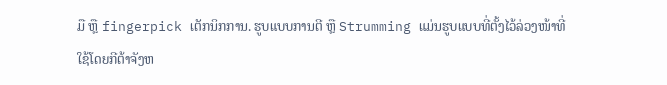ມື ຫຼື fingerpick ເຕັກນິກການ. ຮູບແບບການຕີ ຫຼື Strumming ແມ່ນຮູບແບບທີ່ຕັ້ງໄວ້ລ່ວງໜ້າທີ່ໃຊ້ໂດຍກີຕ້າຈັງຫ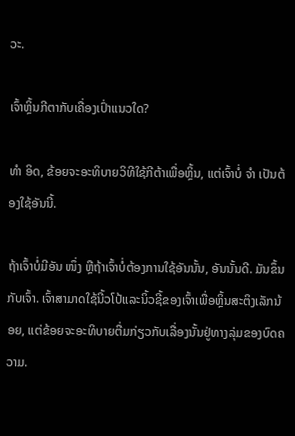ວະ.

ເຈົ້າຫຼິ້ນກີຕາກັບເຄື່ອງເປົ່າແນວໃດ?

ທຳ ອິດ, ຂ້ອຍຈະອະທິບາຍວິທີໃຊ້ກີຕ້າເພື່ອຫຼິ້ນ, ແຕ່ເຈົ້າບໍ່ ຈຳ ເປັນຕ້ອງໃຊ້ອັນນີ້.

ຖ້າເຈົ້າບໍ່ມີອັນ ໜຶ່ງ ຫຼືຖ້າເຈົ້າບໍ່ຕ້ອງການໃຊ້ອັນນັ້ນ, ອັນນັ້ນດີ. ມັນຂຶ້ນກັບເຈົ້າ. ເຈົ້າສາມາດໃຊ້ນີ້ວໂປ້ແລະນິ້ວຊີ້ຂອງເຈົ້າເພື່ອຫຼິ້ນສະຕິງເລັກນ້ອຍ, ແຕ່ຂ້ອຍຈະອະທິບາຍຕື່ມກ່ຽວກັບເລື່ອງນັ້ນຢູ່ທາງລຸ່ມຂອງບົດຄວາມ.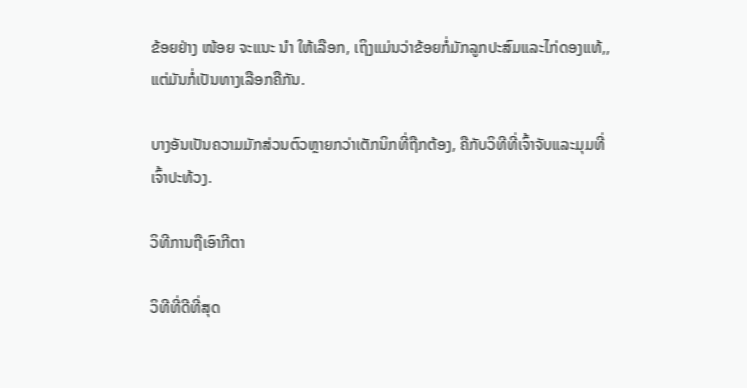ຂ້ອຍຢ່າງ ໜ້ອຍ ຈະແນະ ນຳ ໃຫ້ເລືອກ, ເຖິງແມ່ນວ່າຂ້ອຍກໍ່ມັກລູກປະສົມແລະໄກ່ດອງແທ້,, ແຕ່ມັນກໍ່ເປັນທາງເລືອກຄືກັນ.

ບາງອັນເປັນຄວາມມັກສ່ວນຕົວຫຼາຍກວ່າເຕັກນິກທີ່ຖືກຕ້ອງ, ຄືກັບວິທີທີ່ເຈົ້າຈັບແລະມຸມທີ່ເຈົ້າປະທ້ວງ.

ວິທີການຖືເອົາກີຕາ

ວິທີທີ່ດີທີ່ສຸດ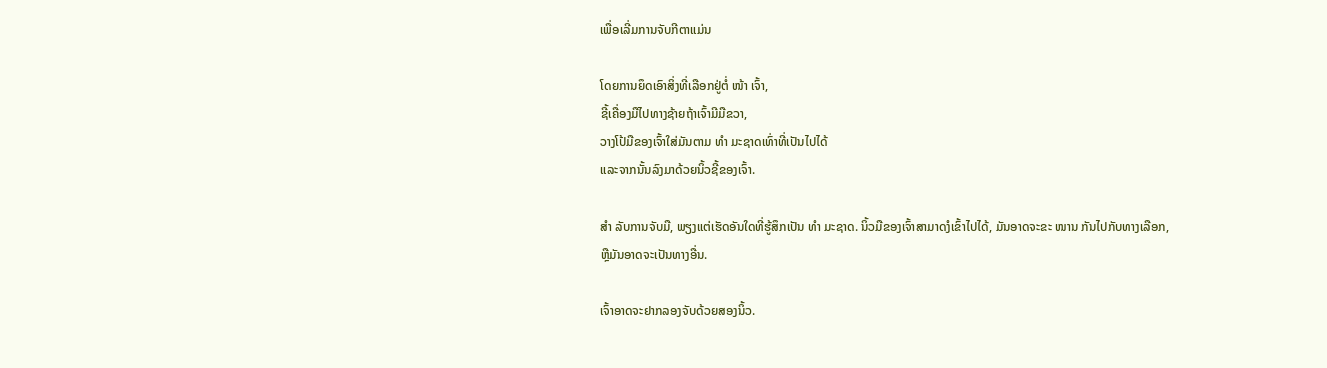ເພື່ອເລີ່ມການຈັບກີຕາແມ່ນ

ໂດຍການຍຶດເອົາສິ່ງທີ່ເລືອກຢູ່ຕໍ່ ໜ້າ ເຈົ້າ,
ຊີ້ເຄື່ອງມືໄປທາງຊ້າຍຖ້າເຈົ້າມີມືຂວາ,
ວາງໂປ້ມືຂອງເຈົ້າໃສ່ມັນຕາມ ທຳ ມະຊາດເທົ່າທີ່ເປັນໄປໄດ້
ແລະຈາກນັ້ນລົງມາດ້ວຍນິ້ວຊີ້ຂອງເຈົ້າ.

ສຳ ລັບການຈັບມື, ພຽງແຕ່ເຮັດອັນໃດທີ່ຮູ້ສຶກເປັນ ທຳ ມະຊາດ. ນິ້ວມືຂອງເຈົ້າສາມາດງໍເຂົ້າໄປໄດ້, ມັນອາດຈະຂະ ໜານ ກັນໄປກັບທາງເລືອກ, ຫຼືມັນອາດຈະເປັນທາງອື່ນ.

ເຈົ້າອາດຈະຢາກລອງຈັບດ້ວຍສອງນິ້ວ.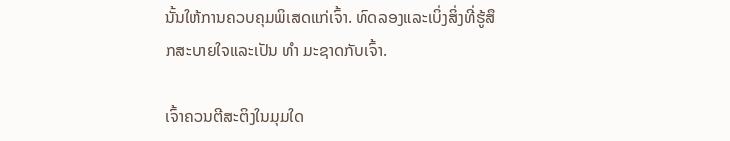ນັ້ນໃຫ້ການຄວບຄຸມພິເສດແກ່ເຈົ້າ. ທົດລອງແລະເບິ່ງສິ່ງທີ່ຮູ້ສຶກສະບາຍໃຈແລະເປັນ ທຳ ມະຊາດກັບເຈົ້າ.

ເຈົ້າຄວນຕີສະຕິງໃນມຸມໃດ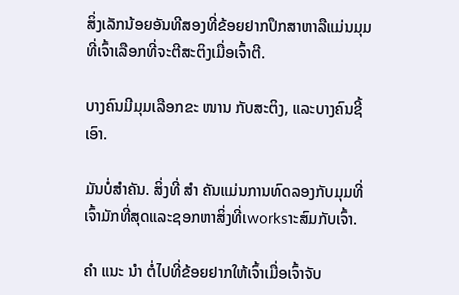ສິ່ງເລັກນ້ອຍອັນທີສອງທີ່ຂ້ອຍຢາກປຶກສາຫາລືແມ່ນມຸມທີ່ເຈົ້າເລືອກທີ່ຈະຕີສະຕິງເມື່ອເຈົ້າຕີ.

ບາງຄົນມີມຸມເລືອກຂະ ໜານ ກັບສະຕິງ, ແລະບາງຄົນຊີ້ເອົາ.

ມັນບໍ່ສໍາຄັນ. ສິ່ງທີ່ ສຳ ຄັນແມ່ນການທົດລອງກັບມຸມທີ່ເຈົ້າມັກທີ່ສຸດແລະຊອກຫາສິ່ງທີ່ເworksາະສົມກັບເຈົ້າ.

ຄຳ ແນະ ນຳ ຕໍ່ໄປທີ່ຂ້ອຍຢາກໃຫ້ເຈົ້າເມື່ອເຈົ້າຈັບ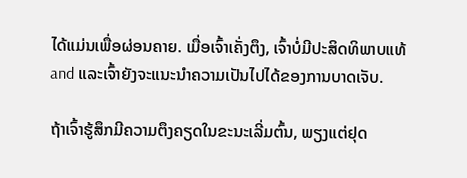ໄດ້ແມ່ນເພື່ອຜ່ອນຄາຍ. ເມື່ອເຈົ້າເຄັ່ງຕຶງ, ເຈົ້າບໍ່ມີປະສິດທິພາບແທ້ and ແລະເຈົ້າຍັງຈະແນະນໍາຄວາມເປັນໄປໄດ້ຂອງການບາດເຈັບ.

ຖ້າເຈົ້າຮູ້ສຶກມີຄວາມຕຶງຄຽດໃນຂະນະເລີ່ມຕົ້ນ, ພຽງແຕ່ຢຸດ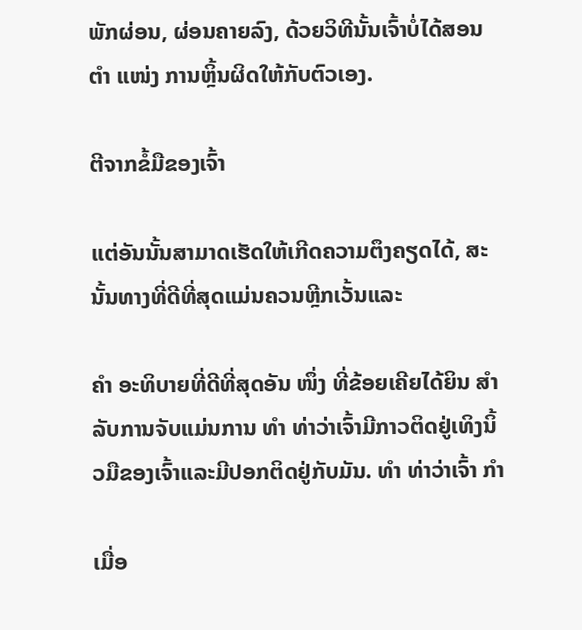ພັກຜ່ອນ, ຜ່ອນຄາຍລົງ, ດ້ວຍວິທີນັ້ນເຈົ້າບໍ່ໄດ້ສອນຕໍາ ແໜ່ງ ການຫຼິ້ນຜິດໃຫ້ກັບຕົວເອງ.

ຕີຈາກຂໍ້ມືຂອງເຈົ້າ

ແຕ່ອັນນັ້ນສາມາດເຮັດໃຫ້ເກີດຄວາມຕຶງຄຽດໄດ້, ສະນັ້ນທາງທີ່ດີທີ່ສຸດແມ່ນຄວນຫຼີກເວັ້ນແລະ

ຄຳ ອະທິບາຍທີ່ດີທີ່ສຸດອັນ ໜຶ່ງ ທີ່ຂ້ອຍເຄີຍໄດ້ຍິນ ສຳ ລັບການຈັບແມ່ນການ ທຳ ທ່າວ່າເຈົ້າມີກາວຕິດຢູ່ເທິງນິ້ວມືຂອງເຈົ້າແລະມີປອກຕິດຢູ່ກັບມັນ. ທຳ ທ່າວ່າເຈົ້າ ກຳ

ເມື່ອ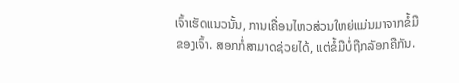ເຈົ້າເຮັດແນວນັ້ນ, ການເຄື່ອນໄຫວສ່ວນໃຫຍ່ແມ່ນມາຈາກຂໍ້ມືຂອງເຈົ້າ. ສອກກໍ່ສາມາດຊ່ວຍໄດ້, ແຕ່ຂໍ້ມືບໍ່ຖືກລັອກຄືກັນ.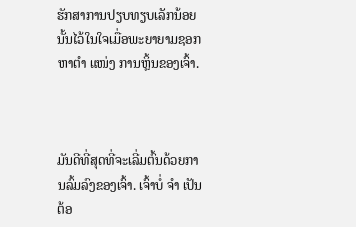ຮັກສາການປຽບທຽບເລັກນ້ອຍນັ້ນໄວ້ໃນໃຈເມື່ອພະຍາຍາມຊອກຫາຕໍາ ແໜ່ງ ການຫຼິ້ນຂອງເຈົ້າ.



ມັນດີທີ່ສຸດທີ່ຈະເລີ່ມຕົ້ນດ້ວຍການລົ້ມລົງຂອງເຈົ້າ. ເຈົ້າບໍ່ ຈຳ ເປັນຕ້ອ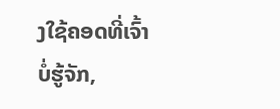ງໃຊ້ຄອດທີ່ເຈົ້າບໍ່ຮູ້ຈັກ,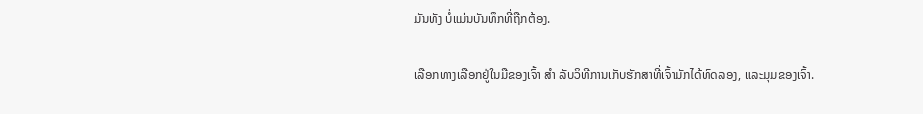ມັນທັງ ບໍ່ແມ່ນບັນທຶກທີ່ຖືກຕ້ອງ.

ເລືອກທາງເລືອກຢູ່ໃນມືຂອງເຈົ້າ ສຳ ລັບວິທີການເກັບຮັກສາທີ່ເຈົ້າມັກໄດ້ທົດລອງ, ແລະມຸມຂອງເຈົ້າ.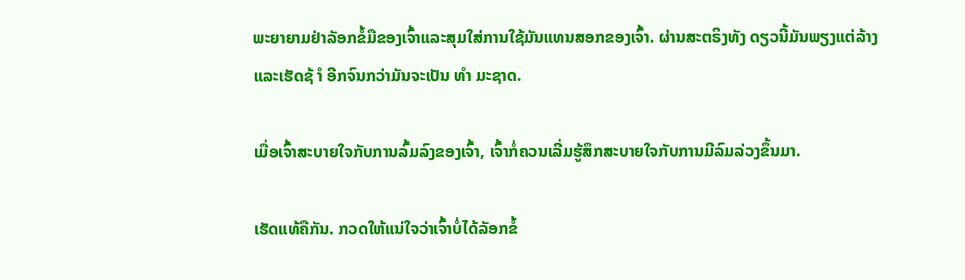ພະຍາຍາມຢ່າລັອກຂໍ້ມືຂອງເຈົ້າແລະສຸມໃສ່ການໃຊ້ມັນແທນສອກຂອງເຈົ້າ. ຜ່ານສະຕຣິງທັງ ດຽວນີ້ມັນພຽງແຕ່ລ້າງແລະເຮັດຊ້ ຳ ອີກຈົນກວ່າມັນຈະເປັນ ທຳ ມະຊາດ.

ເມື່ອເຈົ້າສະບາຍໃຈກັບການລົ້ມລົງຂອງເຈົ້າ, ເຈົ້າກໍ່ຄວນເລີ່ມຮູ້ສຶກສະບາຍໃຈກັບການມີລົມລ່ວງຂຶ້ນມາ.

ເຮັດແທ້ຄືກັນ. ກວດໃຫ້ແນ່ໃຈວ່າເຈົ້າບໍ່ໄດ້ລັອກຂໍ້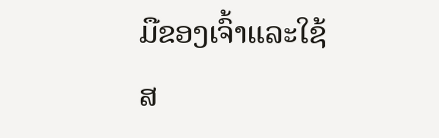ມືຂອງເຈົ້າແລະໃຊ້ສ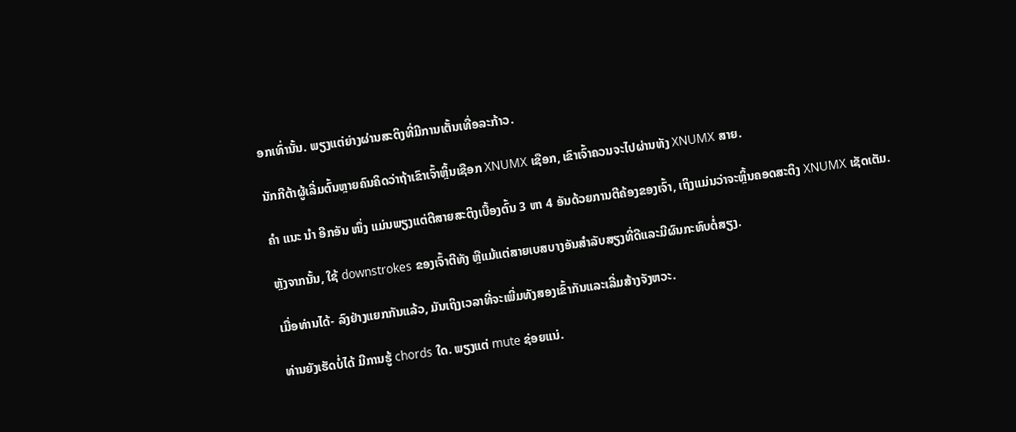ອກເທົ່ານັ້ນ. ພຽງແຕ່ຍ່າງຜ່ານສະຕິງທີ່ມີການເຕັ້ນເທື່ອລະກ້າວ.

ນັກກີຕ້າຜູ້ເລີ່ມຕົ້ນຫຼາຍຄົນຄິດວ່າຖ້າເຂົາເຈົ້າຫຼິ້ນເຊືອກ XNUMX ເຊືອກ, ເຂົາເຈົ້າຄວນຈະໄປຜ່ານທັງ XNUMX ສາຍ.

ຄຳ ແນະ ນຳ ອີກອັນ ໜຶ່ງ ແມ່ນພຽງແຕ່ຕີສາຍສະຕິງເບື້ອງຕົ້ນ 3 ຫາ 4 ອັນດ້ວຍການຕີຄ້ອງຂອງເຈົ້າ, ເຖິງແມ່ນວ່າຈະຫຼິ້ນຄອດສະຕິງ XNUMX ເຊັດເຕັມ.

ຫຼັງຈາກນັ້ນ, ໃຊ້ downstrokes ຂອງເຈົ້າຕີທັງ ຫຼືແມ້ແຕ່ສາຍເບສບາງອັນສໍາລັບສຽງທີ່ດີແລະມີຜົນກະທົບຕໍ່ສຽງ.

ເມື່ອທ່ານໄດ້- ລົງຢ່າງແຍກກັນແລ້ວ, ມັນເຖິງເວລາທີ່ຈະເພີ່ມທັງສອງເຂົ້າກັນແລະເລີ່ມສ້າງຈັງຫວະ.

ທ່ານຍັງເຮັດບໍ່ໄດ້ ມີການຮູ້ chords ໃດ. ພຽງແຕ່ mute ຊ່ອຍແນ່.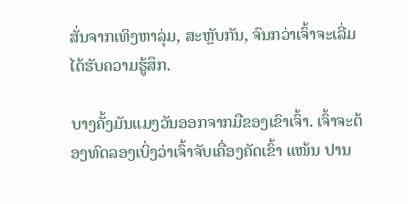ສັ່ນຈາກເທິງຫາລຸ່ມ, ສະຫຼັບກັນ, ຈົນກວ່າເຈົ້າຈະເລີ່ມໄດ້ຮັບຄວາມຮູ້ສຶກ.

ບາງຄັ້ງມັນແມງວັນອອກຈາກມືຂອງເຂົາເຈົ້າ. ເຈົ້າຈະຕ້ອງທົດລອງເບິ່ງວ່າເຈົ້າຈັບເຄື່ອງຄັດເຂົ້າ ແໜ້ນ ປານ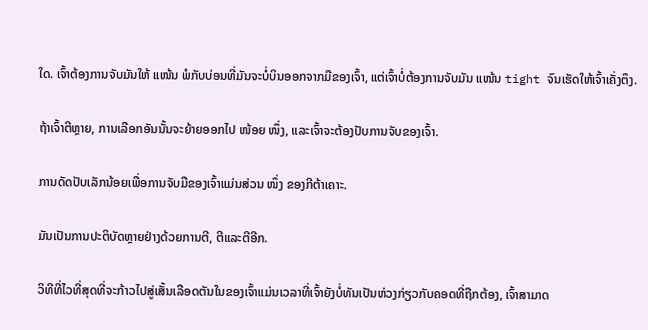ໃດ. ເຈົ້າຕ້ອງການຈັບມັນໃຫ້ ແໜ້ນ ພໍກັບບ່ອນທີ່ມັນຈະບໍ່ບິນອອກຈາກມືຂອງເຈົ້າ, ແຕ່ເຈົ້າບໍ່ຕ້ອງການຈັບມັນ ແໜ້ນ tight ຈົນເຮັດໃຫ້ເຈົ້າເຄັ່ງຕຶງ.

ຖ້າເຈົ້າຕີຫຼາຍ, ການເລືອກອັນນັ້ນຈະຍ້າຍອອກໄປ ໜ້ອຍ ໜຶ່ງ, ແລະເຈົ້າຈະຕ້ອງປັບການຈັບຂອງເຈົ້າ.

ການດັດປັບເລັກນ້ອຍເພື່ອການຈັບມືຂອງເຈົ້າແມ່ນສ່ວນ ໜຶ່ງ ຂອງກີຕ້າເຄາະ.

ມັນເປັນການປະຕິບັດຫຼາຍຢ່າງດ້ວຍການຕີ, ຕີແລະຕີອີກ.

ວິທີທີ່ໄວທີ່ສຸດທີ່ຈະກ້າວໄປສູ່ເສັ້ນເລືອດຕັນໃນຂອງເຈົ້າແມ່ນເວລາທີ່ເຈົ້າຍັງບໍ່ທັນເປັນຫ່ວງກ່ຽວກັບຄອດທີ່ຖືກຕ້ອງ, ເຈົ້າສາມາດ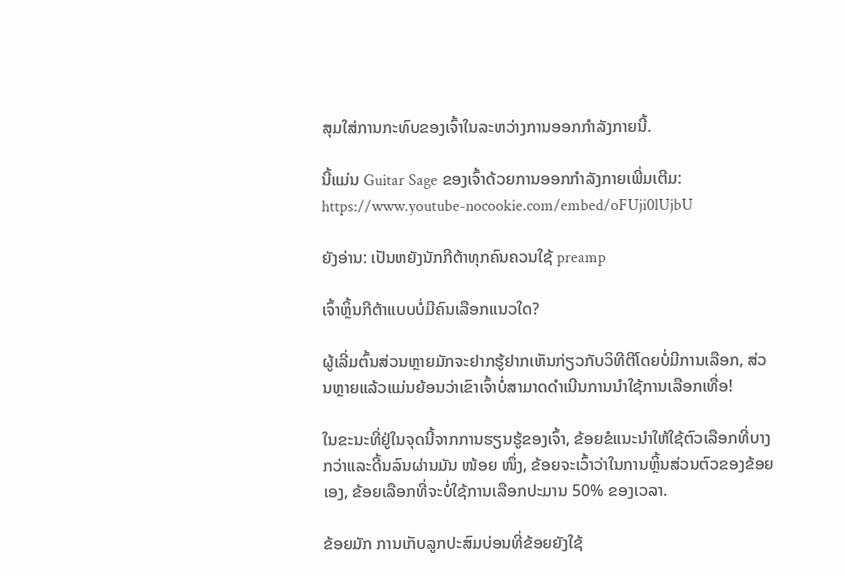ສຸມໃສ່ການກະທົບຂອງເຈົ້າໃນລະຫວ່າງການອອກກໍາລັງກາຍນີ້.

ນີ້ແມ່ນ Guitar Sage ຂອງເຈົ້າດ້ວຍການອອກກໍາລັງກາຍເພີ່ມເຕີມ: https://www.youtube-nocookie.com/embed/oFUji0lUjbU

ຍັງອ່ານ: ເປັນຫຍັງນັກກີຕ້າທຸກຄົນຄວນໃຊ້ preamp

ເຈົ້າຫຼິ້ນກີຕ້າແບບບໍ່ມີຄົນເລືອກແນວໃດ?

ຜູ້ເລີ່ມຕົ້ນສ່ວນຫຼາຍມັກຈະຢາກຮູ້ຢາກເຫັນກ່ຽວກັບວິທີຕີໂດຍບໍ່ມີການເລືອກ, ສ່ວນຫຼາຍແລ້ວແມ່ນຍ້ອນວ່າເຂົາເຈົ້າບໍ່ສາມາດດໍາເນີນການນໍາໃຊ້ການເລືອກເທື່ອ!

ໃນຂະນະທີ່ຢູ່ໃນຈຸດນີ້ຈາກການຮຽນຮູ້ຂອງເຈົ້າ, ຂ້ອຍຂໍແນະນໍາໃຫ້ໃຊ້ຕົວເລືອກທີ່ບາງກວ່າແລະດີ້ນລົນຜ່ານມັນ ໜ້ອຍ ໜຶ່ງ, ຂ້ອຍຈະເວົ້າວ່າໃນການຫຼິ້ນສ່ວນຕົວຂອງຂ້ອຍເອງ, ຂ້ອຍເລືອກທີ່ຈະບໍ່ໃຊ້ການເລືອກປະມານ 50% ຂອງເວລາ.

ຂ້ອຍມັກ ການເກັບລູກປະສົມບ່ອນທີ່ຂ້ອຍຍັງໃຊ້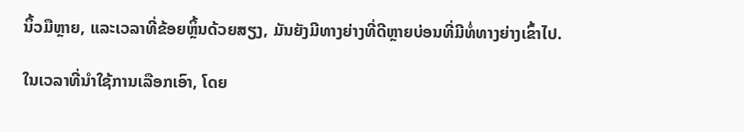ນິ້ວມືຫຼາຍ, ແລະເວລາທີ່ຂ້ອຍຫຼິ້ນດ້ວຍສຽງ, ມັນຍັງມີທາງຍ່າງທີ່ດີຫຼາຍບ່ອນທີ່ມີທໍ່ທາງຍ່າງເຂົ້າໄປ.

ໃນເວລາທີ່ນໍາໃຊ້ການເລືອກເອົາ, ໂດຍ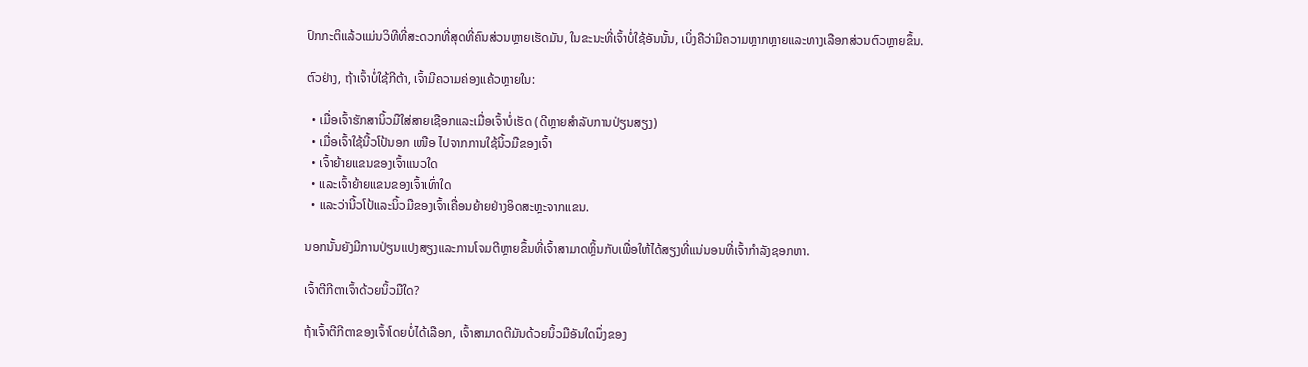ປົກກະຕິແລ້ວແມ່ນວິທີທີ່ສະດວກທີ່ສຸດທີ່ຄົນສ່ວນຫຼາຍເຮັດມັນ, ໃນຂະນະທີ່ເຈົ້າບໍ່ໃຊ້ອັນນັ້ນ, ເບິ່ງຄືວ່າມີຄວາມຫຼາກຫຼາຍແລະທາງເລືອກສ່ວນຕົວຫຼາຍຂຶ້ນ.

ຕົວຢ່າງ, ຖ້າເຈົ້າບໍ່ໃຊ້ກີຕ້າ, ເຈົ້າມີຄວາມຄ່ອງແຄ້ວຫຼາຍໃນ:

  • ເມື່ອເຈົ້າຮັກສານິ້ວມືໃສ່ສາຍເຊືອກແລະເມື່ອເຈົ້າບໍ່ເຮັດ (ດີຫຼາຍສໍາລັບການປ່ຽນສຽງ)
  • ເມື່ອເຈົ້າໃຊ້ນີ້ວໂປ້ນອກ ເໜືອ ໄປຈາກການໃຊ້ນິ້ວມືຂອງເຈົ້າ
  • ເຈົ້າຍ້າຍແຂນຂອງເຈົ້າແນວໃດ
  • ແລະເຈົ້າຍ້າຍແຂນຂອງເຈົ້າເທົ່າໃດ
  • ແລະວ່ານີ້ວໂປ້ແລະນິ້ວມືຂອງເຈົ້າເຄື່ອນຍ້າຍຢ່າງອິດສະຫຼະຈາກແຂນ.

ນອກນັ້ນຍັງມີການປ່ຽນແປງສຽງແລະການໂຈມຕີຫຼາຍຂຶ້ນທີ່ເຈົ້າສາມາດຫຼິ້ນກັບເພື່ອໃຫ້ໄດ້ສຽງທີ່ແນ່ນອນທີ່ເຈົ້າກໍາລັງຊອກຫາ.

ເຈົ້າຕີກີຕາເຈົ້າດ້ວຍນິ້ວມືໃດ?

ຖ້າເຈົ້າຕີກີຕາຂອງເຈົ້າໂດຍບໍ່ໄດ້ເລືອກ, ເຈົ້າສາມາດຕີມັນດ້ວຍນິ້ວມືອັນໃດນຶ່ງຂອງ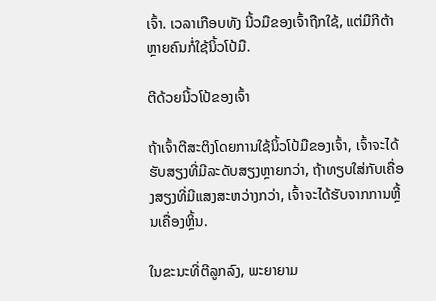ເຈົ້າ. ເວລາເກືອບທັງ ນີ້ວມືຂອງເຈົ້າຖືກໃຊ້, ແຕ່ມືກີຕ້າຫຼາຍຄົນກໍ່ໃຊ້ນິ້ວໂປ້ມື.

ຕີດ້ວຍນີ້ວໂປ້ຂອງເຈົ້າ

ຖ້າເຈົ້າຕີສະຕິງໂດຍການໃຊ້ນິ້ວໂປ້ມືຂອງເຈົ້າ, ເຈົ້າຈະໄດ້ຮັບສຽງທີ່ມີລະດັບສຽງຫຼາຍກວ່າ, ຖ້າທຽບໃສ່ກັບເຄື່ອງສຽງທີ່ມີແສງສະຫວ່າງກວ່າ, ເຈົ້າຈະໄດ້ຮັບຈາກການຫຼີ້ນເຄື່ອງຫຼິ້ນ.

ໃນຂະນະທີ່ຕີລູກລົງ, ພະຍາຍາມ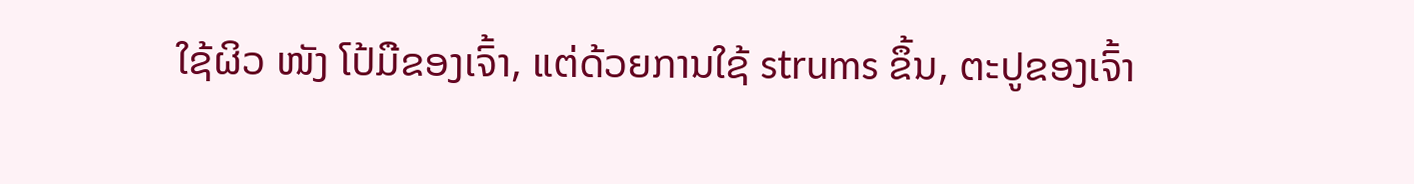ໃຊ້ຜິວ ໜັງ ໂປ້ມືຂອງເຈົ້າ, ແຕ່ດ້ວຍການໃຊ້ strums ຂຶ້ນ, ຕະປູຂອງເຈົ້າ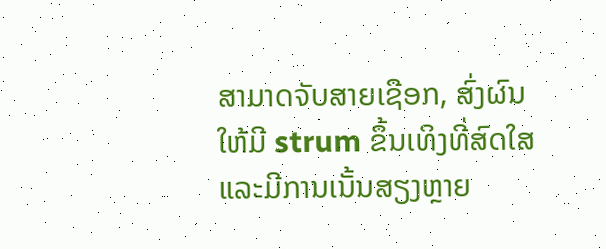ສາມາດຈັບສາຍເຊືອກ, ສົ່ງຜົນໃຫ້ມີ strum ຂຶ້ນເທິງທີ່ສົດໃສແລະມີການເນັ້ນສຽງຫຼາຍ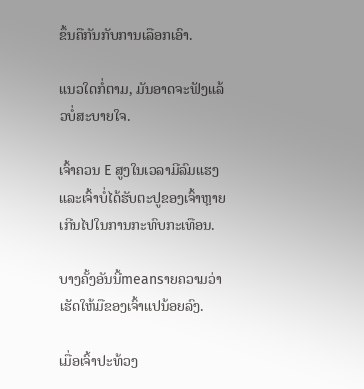ຂຶ້ນຄືກັນກັບການເລືອກເອົາ.

ແນວໃດກໍ່ຕາມ, ມັນອາດຈະຟັງແລ້ວບໍ່ສະບາຍໃຈ.

ເຈົ້າຄວນ E ສູງໃນເວລາມີລົມແຮງແລະເຈົ້າບໍ່ໄດ້ຮັບຕະປູຂອງເຈົ້າຫຼາຍເກີນໄປໃນການກະທົບກະເທືອນ.

ບາງຄັ້ງອັນນີ້meansາຍຄວາມວ່າເຮັດໃຫ້ມືຂອງເຈົ້າແປນ້ອຍລົງ.

ເມື່ອເຈົ້າປະທ້ວງ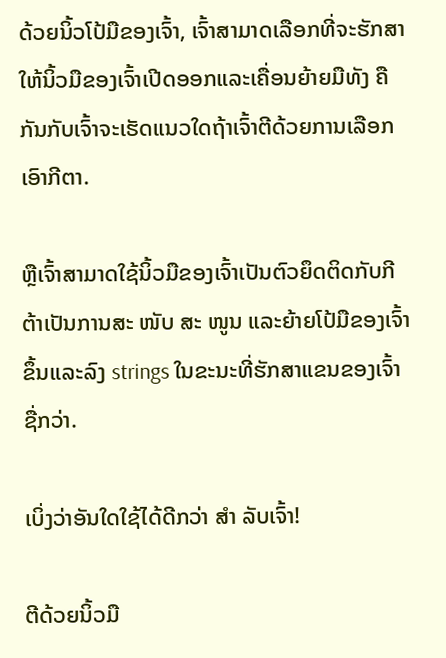ດ້ວຍນິ້ວໂປ້ມືຂອງເຈົ້າ, ເຈົ້າສາມາດເລືອກທີ່ຈະຮັກສາໃຫ້ນິ້ວມືຂອງເຈົ້າເປີດອອກແລະເຄື່ອນຍ້າຍມືທັງ ຄືກັນກັບເຈົ້າຈະເຮັດແນວໃດຖ້າເຈົ້າຕີດ້ວຍການເລືອກເອົາກີຕາ.

ຫຼືເຈົ້າສາມາດໃຊ້ນິ້ວມືຂອງເຈົ້າເປັນຕົວຍຶດຕິດກັບກີຕ້າເປັນການສະ ໜັບ ສະ ໜູນ ແລະຍ້າຍໂປ້ມືຂອງເຈົ້າຂຶ້ນແລະລົງ strings ໃນຂະນະທີ່ຮັກສາແຂນຂອງເຈົ້າຊື່ກວ່າ.

ເບິ່ງວ່າອັນໃດໃຊ້ໄດ້ດີກວ່າ ສຳ ລັບເຈົ້າ!

ຕີດ້ວຍນິ້ວມື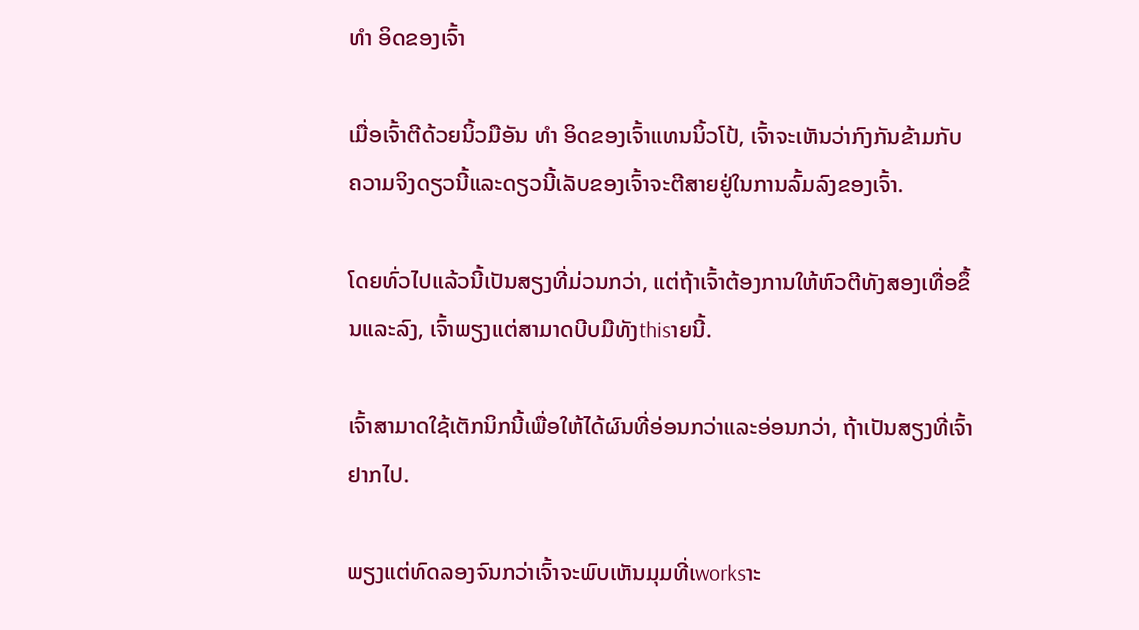ທຳ ອິດຂອງເຈົ້າ

ເມື່ອເຈົ້າຕີດ້ວຍນິ້ວມືອັນ ທຳ ອິດຂອງເຈົ້າແທນນິ້ວໂປ້, ເຈົ້າຈະເຫັນວ່າກົງກັນຂ້າມກັບຄວາມຈິງດຽວນີ້ແລະດຽວນີ້ເລັບຂອງເຈົ້າຈະຕີສາຍຢູ່ໃນການລົ້ມລົງຂອງເຈົ້າ.

ໂດຍທົ່ວໄປແລ້ວນີ້ເປັນສຽງທີ່ມ່ວນກວ່າ, ແຕ່ຖ້າເຈົ້າຕ້ອງການໃຫ້ຫົວຕີທັງສອງເທື່ອຂຶ້ນແລະລົງ, ເຈົ້າພຽງແຕ່ສາມາດບີບມືທັງthisາຍນີ້.

ເຈົ້າສາມາດໃຊ້ເຕັກນິກນີ້ເພື່ອໃຫ້ໄດ້ຜົນທີ່ອ່ອນກວ່າແລະອ່ອນກວ່າ, ຖ້າເປັນສຽງທີ່ເຈົ້າຢາກໄປ.

ພຽງແຕ່ທົດລອງຈົນກວ່າເຈົ້າຈະພົບເຫັນມຸມທີ່ເworksາະ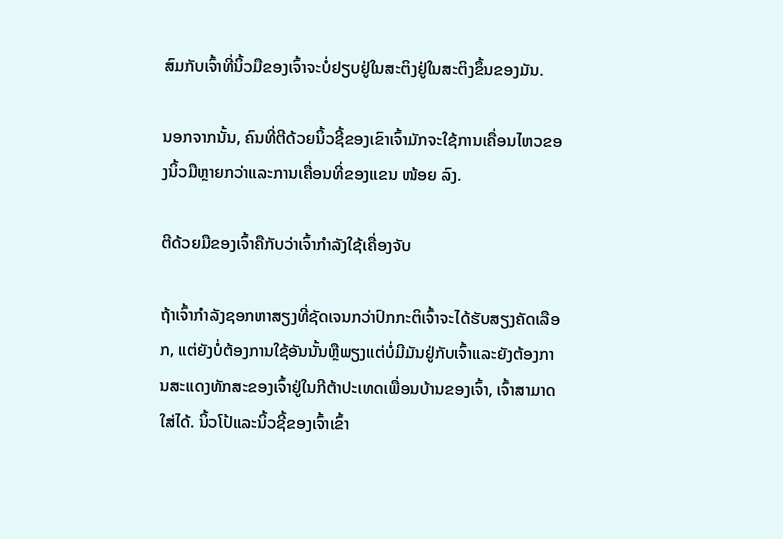ສົມກັບເຈົ້າທີ່ນິ້ວມືຂອງເຈົ້າຈະບໍ່ຢຽບຢູ່ໃນສະຕິງຢູ່ໃນສະຕິງຂຶ້ນຂອງມັນ.

ນອກຈາກນັ້ນ, ຄົນທີ່ຕີດ້ວຍນິ້ວຊີ້ຂອງເຂົາເຈົ້າມັກຈະໃຊ້ການເຄື່ອນໄຫວຂອງນິ້ວມືຫຼາຍກວ່າແລະການເຄື່ອນທີ່ຂອງແຂນ ໜ້ອຍ ລົງ.

ຕີດ້ວຍມືຂອງເຈົ້າຄືກັບວ່າເຈົ້າກໍາລັງໃຊ້ເຄື່ອງຈັບ

ຖ້າເຈົ້າກໍາລັງຊອກຫາສຽງທີ່ຊັດເຈນກວ່າປົກກະຕິເຈົ້າຈະໄດ້ຮັບສຽງຄັດເລືອກ, ແຕ່ຍັງບໍ່ຕ້ອງການໃຊ້ອັນນັ້ນຫຼືພຽງແຕ່ບໍ່ມີມັນຢູ່ກັບເຈົ້າແລະຍັງຕ້ອງການສະແດງທັກສະຂອງເຈົ້າຢູ່ໃນກີຕ້າປະເທດເພື່ອນບ້ານຂອງເຈົ້າ, ເຈົ້າສາມາດໃສ່ໄດ້. ນິ້ວໂປ້ແລະນິ້ວຊີ້ຂອງເຈົ້າເຂົ້າ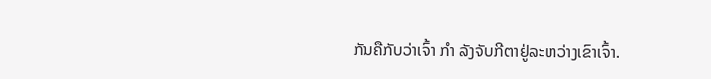ກັນຄືກັບວ່າເຈົ້າ ກຳ ລັງຈັບກີຕາຢູ່ລະຫວ່າງເຂົາເຈົ້າ.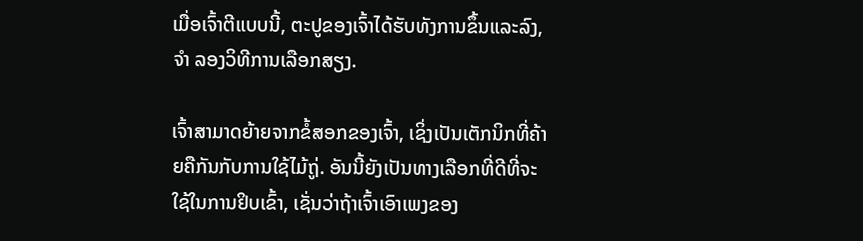ເມື່ອເຈົ້າຕີແບບນີ້, ຕະປູຂອງເຈົ້າໄດ້ຮັບທັງການຂຶ້ນແລະລົງ, ຈຳ ລອງວິທີການເລືອກສຽງ.

ເຈົ້າສາມາດຍ້າຍຈາກຂໍ້ສອກຂອງເຈົ້າ, ເຊິ່ງເປັນເຕັກນິກທີ່ຄ້າຍຄືກັນກັບການໃຊ້ໄມ້ຖູ່. ອັນນີ້ຍັງເປັນທາງເລືອກທີ່ດີທີ່ຈະໃຊ້ໃນການຢິບເຂົ້າ, ເຊັ່ນວ່າຖ້າເຈົ້າເອົາເພງຂອງ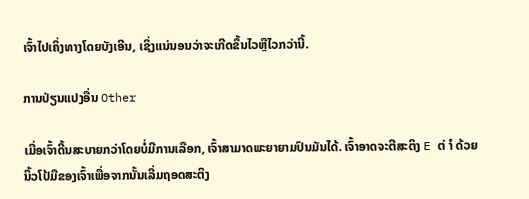ເຈົ້າໄປເຄິ່ງທາງໂດຍບັງເອີນ, ເຊິ່ງແນ່ນອນວ່າຈະເກີດຂຶ້ນໄວຫຼືໄວກວ່ານີ້.

ການປ່ຽນແປງອື່ນ Other

ເມື່ອເຈົ້າດີ້ນສະບາຍກວ່າໂດຍບໍ່ມີການເລືອກ, ເຈົ້າສາມາດພະຍາຍາມປົນມັນໄດ້. ເຈົ້າອາດຈະຕີສະຕິງ E ຕ່ ຳ ດ້ວຍນິ້ວໂປ້ມືຂອງເຈົ້າເພື່ອຈາກນັ້ນເລີ່ມຖອດສະຕິງ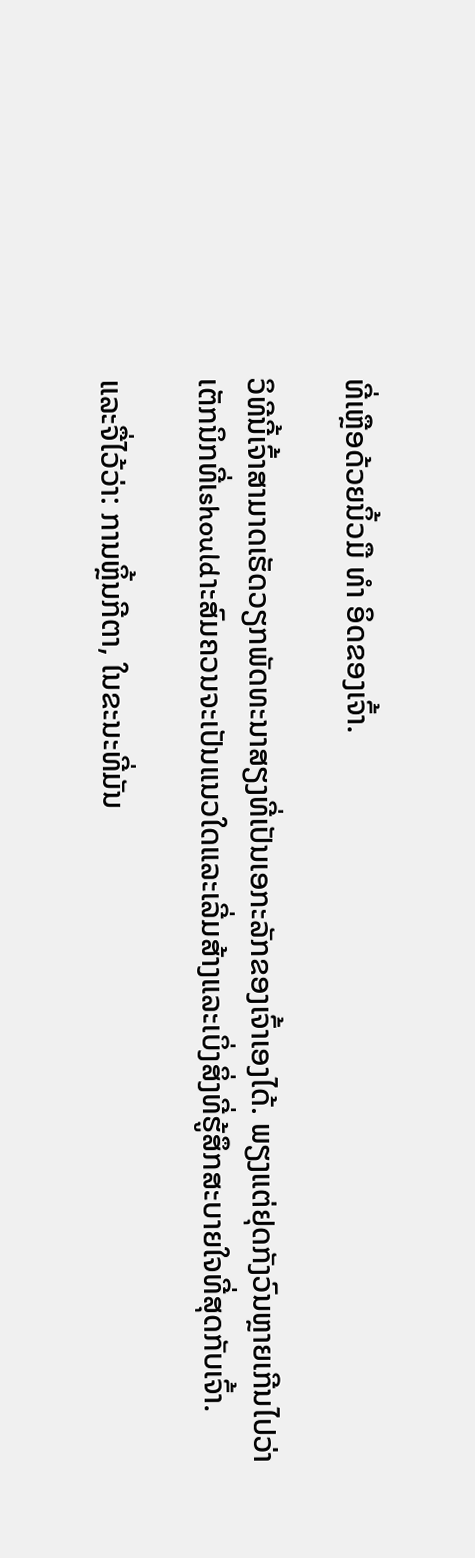ທີ່ເຫຼືອດ້ວຍນິ້ວມື ທຳ ອິດຂອງເຈົ້າ.

ວິທີນີ້ເຈົ້າສາມາດເຮັດວຽກພັດທະນາສຽງທີ່ເປັນເອກະລັກຂອງເຈົ້າເອງໄດ້. ພຽງແຕ່ຢຸດກັງວົນຫຼາຍເກີນໄປວ່າເຕັກນິກທີ່ເshouldາະສົມຄວນຈະເປັນແນວໃດແລະເລີ່ມສ້າງແລະເບິ່ງສິ່ງທີ່ຮູ້ສຶກສະບາຍໃຈທີ່ສຸດກັບເຈົ້າ.

ແລະຈື່ໄວ້ວ່າ: ການຫຼິ້ນກີຕາ, ໃນຂະນະທີ່ມັນ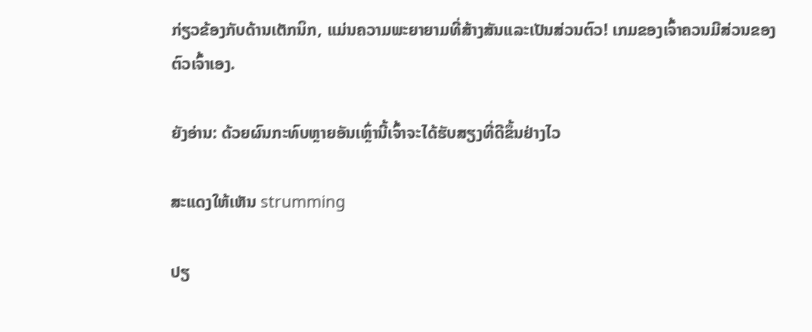ກ່ຽວຂ້ອງກັບດ້ານເຕັກນິກ, ແມ່ນຄວາມພະຍາຍາມທີ່ສ້າງສັນແລະເປັນສ່ວນຕົວ! ເກມຂອງເຈົ້າຄວນມີສ່ວນຂອງຕົວເຈົ້າເອງ.

ຍັງອ່ານ: ດ້ວຍຜົນກະທົບຫຼາຍອັນເຫຼົ່ານີ້ເຈົ້າຈະໄດ້ຮັບສຽງທີ່ດີຂຶ້ນຢ່າງໄວ

ສະແດງໃຫ້ເຫັນ strumming

ປຽ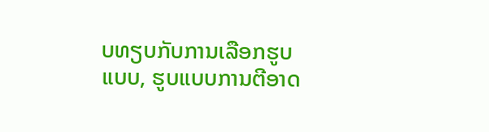ບທຽບກັບການເລືອກຮູບແບບ, ຮູບແບບການຕີອາດ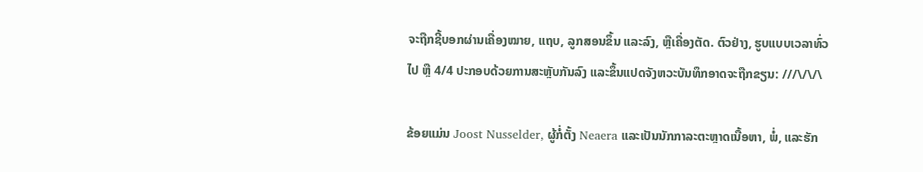ຈະຖືກຊີ້ບອກຜ່ານເຄື່ອງໝາຍ, ແຖບ, ລູກສອນຂຶ້ນ ແລະລົງ, ຫຼືເຄື່ອງຕັດ. ຕົວຢ່າງ, ຮູບແບບເວລາທົ່ວໄປ ຫຼື 4/4 ປະກອບດ້ວຍການສະຫຼັບກັນລົງ ແລະຂຶ້ນແປດຈັງຫວະບັນທຶກອາດຈະຖືກຂຽນ: ///\/\/\

ຂ້ອຍແມ່ນ Joost Nusselder, ຜູ້ກໍ່ຕັ້ງ Neaera ແລະເປັນນັກກາລະຕະຫຼາດເນື້ອຫາ, ພໍ່, ແລະຮັກ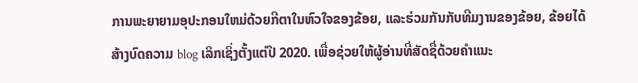ການພະຍາຍາມອຸປະກອນໃຫມ່ດ້ວຍກີຕາໃນຫົວໃຈຂອງຂ້ອຍ, ແລະຮ່ວມກັນກັບທີມງານຂອງຂ້ອຍ, ຂ້ອຍໄດ້ສ້າງບົດຄວາມ blog ເລິກເຊິ່ງຕັ້ງແຕ່ປີ 2020. ເພື່ອຊ່ວຍໃຫ້ຜູ້ອ່ານທີ່ສັດຊື່ດ້ວຍຄໍາແນະ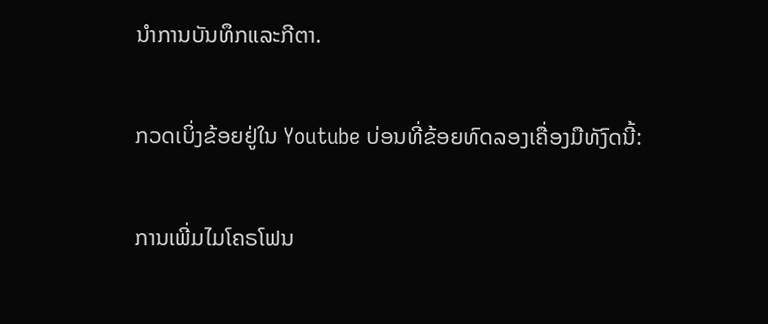ນໍາການບັນທຶກແລະກີຕາ.

ກວດເບິ່ງຂ້ອຍຢູ່ໃນ Youtube ບ່ອນທີ່ຂ້ອຍທົດລອງເຄື່ອງມືທັງົດນີ້:

ການເພີ່ມໄມໂຄຣໂຟນ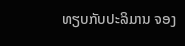ທຽບກັບປະລິມານ ຈອງ